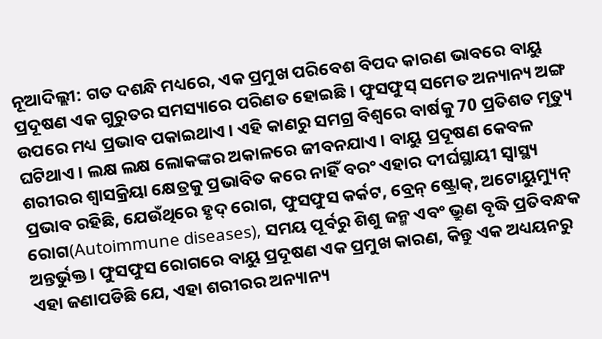ନୂଆଦିଲ୍ଲୀ: ଗତ ଦଶନ୍ଧି ମଧ୍ୟରେ, ଏକ ପ୍ରମୁଖ ପରିବେଶ ବିପଦ କାରଣ ଭାବରେ ବାୟୁ ପ୍ରଦୂଷଣ ଏକ ଗୁରୁତର ସମସ୍ୟାରେ ପରିଣତ ହୋଇଛି । ଫୁସଫୁସ୍ ସମେତ ଅନ୍ୟାନ୍ୟ ଅଙ୍ଗ ଉପରେ ମଧ୍ୟ ପ୍ରଭାବ ପକାଇଥାଏ । ଏହି କାଣରୁ ସମଗ୍ର ବିଶ୍ବରେ ବାର୍ଷକୁ 70 ପ୍ରତିଶତ ମୃତ୍ୟୁ ଘଟିଥାଏ । ଲକ୍ଷ ଲକ୍ଷ ଲୋକଙ୍କର ଅକାଳରେ ଜୀବନଯାଏ । ବାୟୁ ପ୍ରଦୂଷଣ କେବଳ ଶରୀରର ଶ୍ବାସକ୍ରିୟା କ୍ଷେତ୍ରକୁ ପ୍ରଭାବିତ କରେ ନାହିଁ ବରଂ ଏହାର ଦୀର୍ଘସ୍ଥାୟୀ ସ୍ୱାସ୍ଥ୍ୟ ପ୍ରଭାବ ରହିଛି, ଯେଉଁଥିରେ ହୃଦ୍ ରୋଗ, ଫୁସଫୁସ କର୍କଟ, ବ୍ରେନ୍ ଷ୍ଟ୍ରୋକ୍, ଅଟୋୟୁମ୍ୟୁନ୍ ରୋଗ(Autoimmune diseases), ସମୟ ପୂର୍ବରୁ ଶିଶୁ ଜନ୍ମ ଏବଂ ଭ୍ରୁଣ ବୃଦ୍ଧି ପ୍ରତିବନ୍ଧକ ଅନ୍ତର୍ଭୁକ୍ତ । ଫୁସଫୁସ ରୋଗରେ ବାୟୁ ପ୍ରଦୂଷଣ ଏକ ପ୍ରମୁଖ କାରଣ, କିନ୍ତୁ ଏକ ଅଧ୍ୟୟନରୁ ଏହା ଜଣାପଡିଛି ଯେ, ଏହା ଶରୀରର ଅନ୍ୟାନ୍ୟ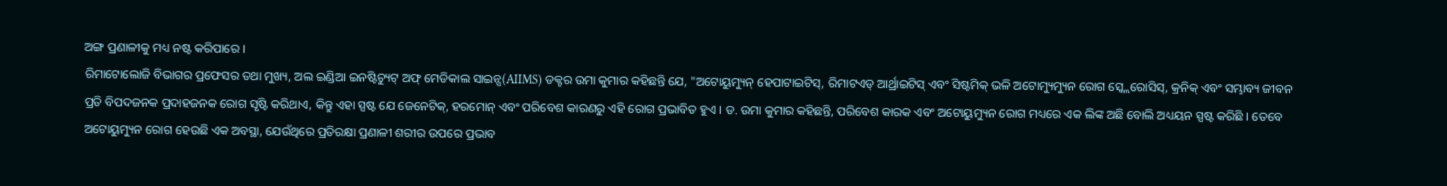ଅଙ୍ଗ ପ୍ରଣାଳୀକୁ ମଧ୍ୟ ନଷ୍ଟ କରିପାରେ ।
ରିମାଟୋଲୋଜି ବିଭାଗର ପ୍ରଫେସର ତଥା ମୁଖ୍ୟ, ଅଲ ଇଣ୍ଡିଆ ଇନଷ୍ଟିଚ୍ୟୁଟ୍ ଅଫ୍ ମେଡିକାଲ ସାଇନ୍ସ(AIIMS) ଡକ୍ଟର ଉମା କୁମାର କହିଛନ୍ତି ଯେ, "ଅଟୋୟୁମ୍ୟୁନ୍ ହେପାଟାଇଟିସ୍, ରିମାଟଏଡ୍ ଆର୍ଥ୍ରାଇଟିସ୍ ଏବଂ ସିଷ୍ଟମିକ୍ ଭଳି ଅଟୋମ୍ୟୁମ୍ୟୁନ ରୋଗ ସ୍କ୍ଲେରୋସିସ୍, କ୍ରନିକ୍ ଏବଂ ସମ୍ଭାବ୍ୟ ଜୀବନ ପ୍ରତି ବିପଦଜନକ ପ୍ରଦାହଜନକ ରୋଗ ସୃଷ୍ଟି କରିଥାଏ, କିନ୍ତୁ ଏହା ସ୍ପଷ୍ଟ ଯେ ଜେନେଟିକ୍, ହରମୋନ୍ ଏବଂ ପରିବେଶ କାରଣରୁ ଏହି ରୋଗ ପ୍ରଭାବିତ ହୁଏ । ଡ. ଉମା କୁମାର କହିଛନ୍ତି, ପରିବେଶ କାରକ ଏବଂ ଅଟୋୟୁମ୍ୟୁନ ରୋଗ ମଧ୍ୟରେ ଏକ ଲିଙ୍କ ଅଛି ବୋଲି ଅଧ୍ୟୟନ ସ୍ପଷ୍ଟ କରିଛି । ତେବେ ଅଟୋୟୁମ୍ୟୁନ ରୋଗ ହେଉଛି ଏକ ଅବସ୍ଥା, ଯେଉଁଥିରେ ପ୍ରତିରକ୍ଷା ପ୍ରଣାଳୀ ଶରୀର ଉପରେ ପ୍ରଭାବ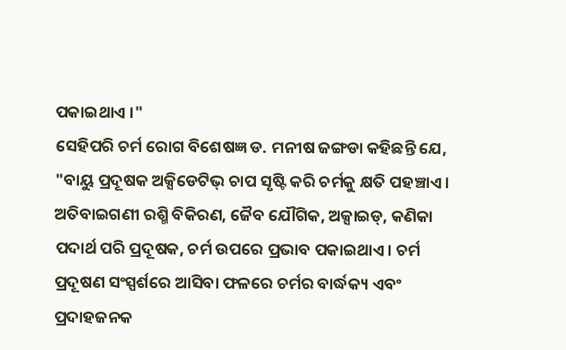ପକାଇଥାଏ ।"
ସେହିପରି ଚର୍ମ ରୋଗ ବିଶେଷଜ୍ଞ ଡ. ମନୀଷ ଜଙ୍ଗଡା କହିଛନ୍ତି ଯେ, "ବାୟୁ ପ୍ରଦୂଷକ ଅକ୍ସିଡେଟିଭ୍ ଚାପ ସୃଷ୍ଟି କରି ଚର୍ମକୁ କ୍ଷତି ପହଞ୍ଚାଏ । ଅତିବାଇଗଣୀ ରଶ୍ମି ବିକିରଣ, ଜୈବ ଯୌଗିକ, ଅକ୍ସାଇଡ୍, କଣିକା ପଦାର୍ଥ ପରି ପ୍ରଦୂଷକ, ଚର୍ମ ଉପରେ ପ୍ରଭାବ ପକାଇଥାଏ । ଚର୍ମ ପ୍ରଦୂଷଣ ସଂସ୍ପର୍ଶରେ ଆସିବା ଫଳରେ ଚର୍ମର ବାର୍ଦ୍ଧକ୍ୟ ଏବଂ ପ୍ରଦାହଜନକ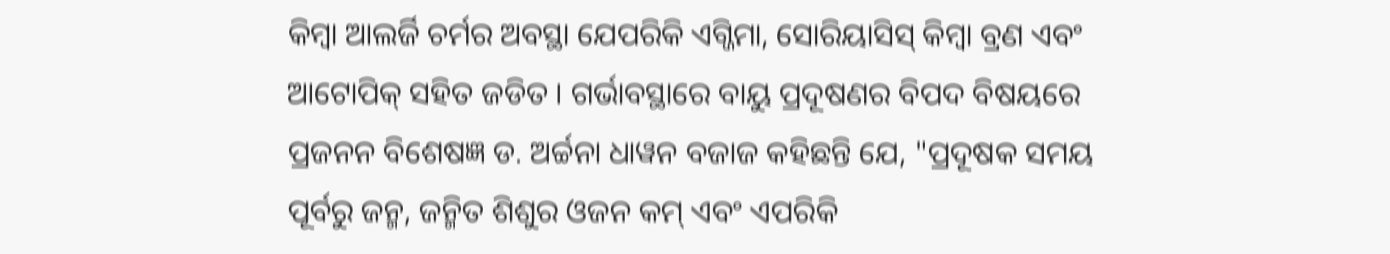କିମ୍ବା ଆଲର୍ଜି ଚର୍ମର ଅବସ୍ଥା ଯେପରିକି ଏଗ୍ଜିମା, ସୋରିୟାସିସ୍ କିମ୍ବା ବ୍ରଣ ଏବଂ ଆଟୋପିକ୍ ସହିତ ଜଡିତ । ଗର୍ଭାବସ୍ଥାରେ ବାୟୁ ପ୍ରଦୂଷଣର ବିପଦ ବିଷୟରେ ପ୍ରଜନନ ବିଶେଷଜ୍ଞ ଡ. ଅର୍ଚ୍ଚନା ଧାୱନ ବଜାଜ କହିଛନ୍ତି ଯେ, "ପ୍ରଦୂଷକ ସମୟ ପୂର୍ବରୁ ଜନ୍ମ, ଜନ୍ମିତ ଶିଶୁର ଓଜନ କମ୍ ଏବଂ ଏପରିକି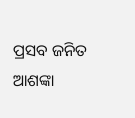ପ୍ରସବ ଜନିତ ଆଶଙ୍କା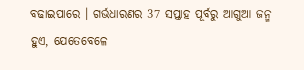ବଢାଇପାରେ । ଗର୍ଭଧାରଣର 37 ସପ୍ତାହ ପୂର୍ବରୁ ଆଗୁଆ ଜନ୍ମ ହୁଏ, ଯେତେବେଳେ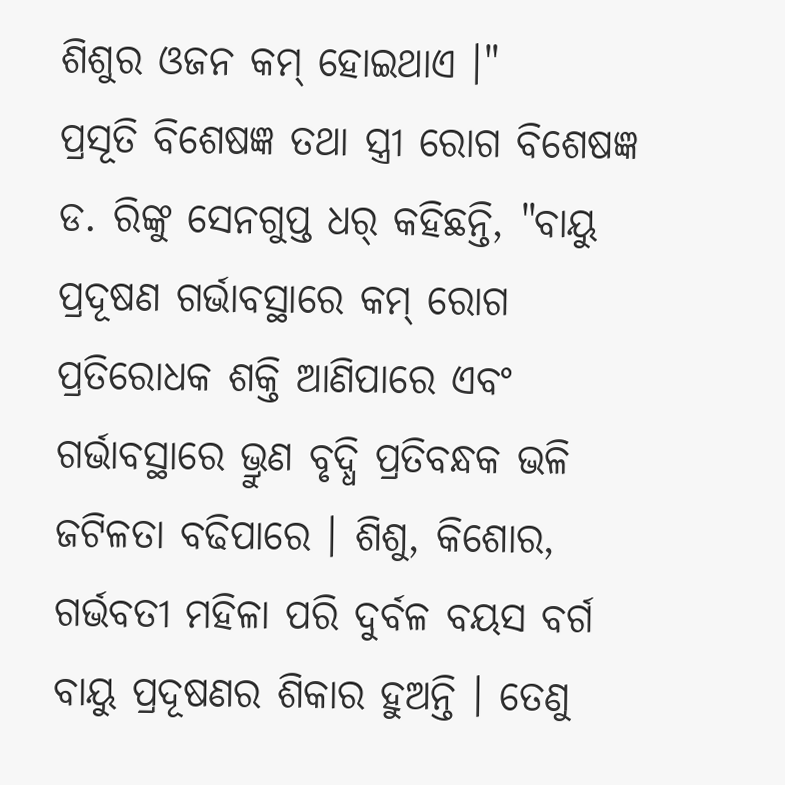ଶିଶୁର ଓଜନ କମ୍ ହୋଇଥାଏ ।"
ପ୍ରସୂତି ବିଶେଷଜ୍ଞ ତଥା ସ୍ତ୍ରୀ ରୋଗ ବିଶେଷଜ୍ଞ ଡ. ରିଙ୍କୁ ସେନଗୁପ୍ତ ଧର୍ କହିଛନ୍ତି, "ବାୟୁ ପ୍ରଦୂଷଣ ଗର୍ଭାବସ୍ଥାରେ କମ୍ ରୋଗ ପ୍ରତିରୋଧକ ଶକ୍ତି ଆଣିପାରେ ଏବଂ ଗର୍ଭାବସ୍ଥାରେ ଭ୍ରୁଣ ବୃଦ୍ଧି ପ୍ରତିବନ୍ଧକ ଭଳି ଜଟିଳତା ବଢିପାରେ । ଶିଶୁ, କିଶୋର, ଗର୍ଭବତୀ ମହିଳା ପରି ଦୁର୍ବଳ ବୟସ ବର୍ଗ ବାୟୁ ପ୍ରଦୂଷଣର ଶିକାର ହୁଅନ୍ତି । ତେଣୁ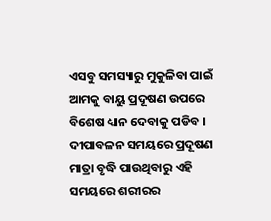ଏସବୁ ସମସ୍ୟାରୁ ମୁକୁଳିବା ପାଇଁ ଆମକୁ ବାୟୁ ପ୍ରଦୂଷଣ ଉପରେ ବିଶେଷ ଧ୍ୟାନ ଦେବାକୁ ପଡିବ । ଦୀପାବଳନ ସମୟରେ ପ୍ରଦୂଷଣ ମାତ୍ରା ବୃଦ୍ଧି ପାଉଥିବାରୁ ଏହି ସମୟରେ ଶରୀରର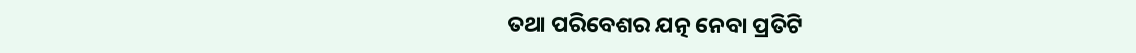ତଥା ପରିବେଶର ଯତ୍ନ ନେବା ପ୍ରତିଟି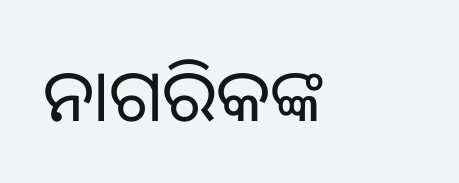ନାଗରିକଙ୍କ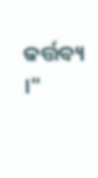କର୍ତ୍ତବ୍ୟ ।"